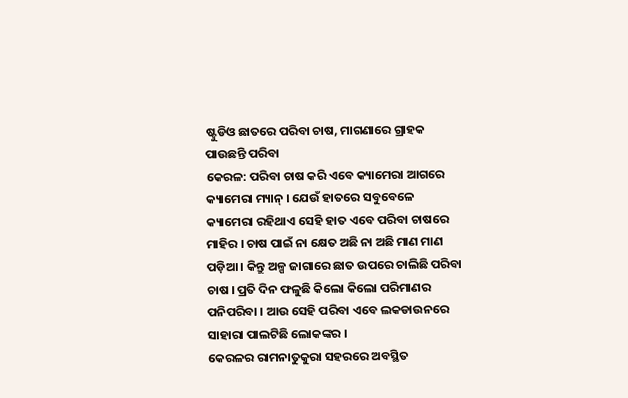ଷ୍ଟୁଡିଓ ଛାତରେ ପରିବା ଚାଷ, ମାଗଣାରେ ଗ୍ରାହକ ପାଉଛନ୍ତି ପରିବା
କେରଳ: ପରିବା ଚାଷ କରି ଏବେ କ୍ୟାମେରା ଆଗରେ କ୍ୟାମେରା ମ୍ୟାନ୍ । ଯେଉଁ ହାତରେ ସବୁବେଳେ କ୍ୟାମେରା ରହିଥାଏ ସେହି ହାତ ଏବେ ପରିବା ଚାଷରେ ମାହିର । ଚାଷ ପାଇଁ ନା କ୍ଷେତ ଅଛି ନା ଅଛି ମାଣ ମାଣ ପଡ଼ିଆ । କିନ୍ତୁ ଅଳ୍ପ ଜାଗାରେ ଛାତ ଉପରେ ଚାଲିଛି ପରିବା ଚାଷ । ପ୍ରତି ଦିନ ଫଳୁଛି କିଲୋ କିଲୋ ପରିମାଣର ପନିପରିବା । ଆଉ ସେହି ପରିବା ଏବେ ଲକଡାଉନରେ ସାହାରା ପାଲଟିଛି ଲୋକଙ୍କର ।
କେରଳର ରାମନାତୁକୁରା ସହରରେ ଅବସ୍ଥିତ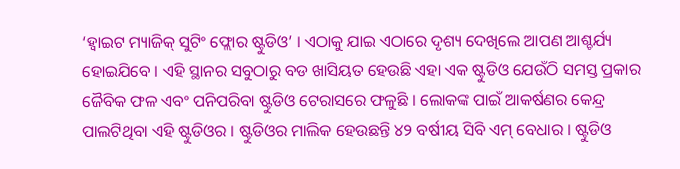‘ହ୍ୱାଇଟ ମ୍ୟାଜିକ୍ ସୁଟିଂ ଫ୍ଲୋର ଷ୍ଟୁଡିଓ’ । ଏଠାକୁ ଯାଇ ଏଠାରେ ଦୃଶ୍ୟ ଦେଖିଲେ ଆପଣ ଆଶ୍ଚର୍ଯ୍ୟ ହୋଇଯିବେ । ଏହି ସ୍ଥାନର ସବୁଠାରୁ ବଡ ଖାସିୟତ ହେଉଛି ଏହା ଏକ ଷ୍ଟୁଡିଓ ଯେଉଁଠି ସମସ୍ତ ପ୍ରକାର ଜୈବିକ ଫଳ ଏବଂ ପନିପରିବା ଷ୍ଟୁଡିଓ ଟେରାସରେ ଫଳୁଛି । ଲୋକଙ୍କ ପାଇଁ ଆକର୍ଷଣର କେନ୍ଦ୍ର ପାଲଟିଥିବା ଏହି ଷ୍ଟୁଡିଓର । ଷ୍ଟୁଡିଓର ମାଲିକ ହେଉଛନ୍ତି ୪୨ ବର୍ଷୀୟ ସିବି ଏମ୍ ବେଧାର । ଷ୍ଟୁଡିଓ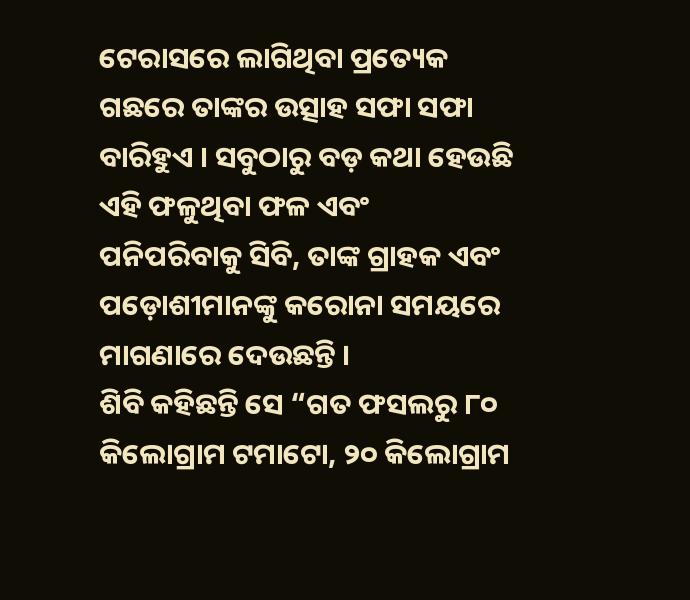ଟେରାସରେ ଲାଗିଥିବା ପ୍ରତ୍ୟେକ ଗଛରେ ତାଙ୍କର ଉତ୍ସାହ ସଫା ସଫା ବାରିହୁଏ । ସବୁଠାରୁ ବଡ଼ କଥା ହେଉଛି ଏହି ଫଳୁଥିବା ଫଳ ଏବଂ ପନିପରିବାକୁ ସିବି, ତାଙ୍କ ଗ୍ରାହକ ଏବଂ ପଡ଼ୋଶୀମାନଙ୍କୁ କରୋନା ସମୟରେ ମାଗଣାରେ ଦେଉଛନ୍ତି ।
ଶିବି କହିଛନ୍ତି ସେ “ଗତ ଫସଲରୁ ୮୦ କିଲୋଗ୍ରାମ ଟମାଟୋ, ୨୦ କିଲୋଗ୍ରାମ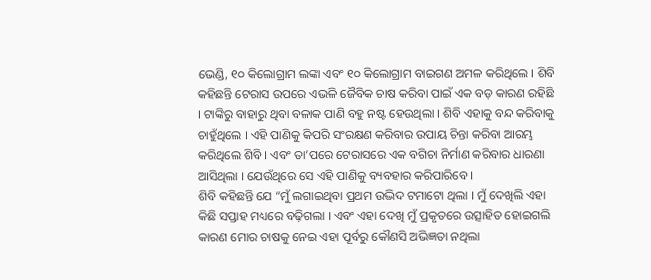ଭେଣ୍ଡି, ୧୦ କିଲୋଗ୍ରାମ ଲଙ୍କା ଏବଂ ୧୦ କିଲୋଗ୍ରାମ ବାଇଗଣ ଅମଳ କରିଥିଲେ । ଶିବି କହିଛନ୍ତି ଟେରାସ ଉପରେ ଏଭଳି ଜୈବିକ ଚାଷ କରିବା ପାଇଁ ଏକ ବଡ଼ କାରଣ ରହିଛି । ଟାଙ୍କିରୁ ବାହାରୁ ଥିବା ବଳାକ ପାଣି ବହୁ ନଷ୍ଟ ହେଉଥିଲା । ଶିବି ଏହାକୁ ବନ୍ଦ କରିବାକୁ ଚାହୁଁଥିଲେ । ଏହି ପାଣିକୁ କିପରି ସଂରକ୍ଷଣ କରିବାର ଉପାୟ ଚିନ୍ତା କରିବା ଆରମ୍ଭ କରିଥିଲେ ଶିବି । ଏବଂ ତା’ପରେ ଟେରାସରେ ଏକ ବଗିଚା ନିର୍ମାଣ କରିବାର ଧାରଣା ଆସିଥିଲା । ଯେଉଁଥିରେ ସେ ଏହି ପାଣିକୁ ବ୍ୟବହାର କରିପାରିବେ ।
ଶିବି କହିଛନ୍ତି ଯେ “ମୁଁ ଲଗାଇଥିବା ପ୍ରଥମ ଉଦ୍ଭିଦ ଟମାଟୋ ଥିଲା । ମୁଁ ଦେଖିଲି ଏହା କିଛି ସପ୍ତାହ ମଧ୍ୟରେ ବଢ଼ିଗଲା । ଏବଂ ଏହା ଦେଖି ମୁଁ ପ୍ରକୃତରେ ଉତ୍ସାହିତ ହୋଇଗଲି କାରଣ ମୋର ଚାଷକୁ ନେଇ ଏହା ପୂର୍ବରୁ କୌଣସି ଅଭିଜ୍ଞତା ନଥିଲା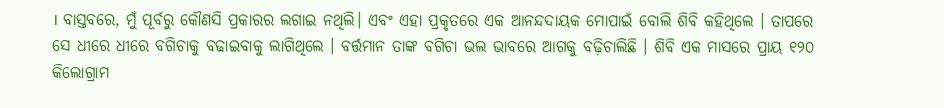। ବାସ୍ତବରେ, ମୁଁ ପୂର୍ବରୁ କୌଣସି ପ୍ରକାରର ଲଗାଇ ନଥିଲି। ଏବଂ ଏହା ପ୍ରକୃତରେ ଏକ ଆନନ୍ଦଦାୟକ ମୋପାଇଁ ବୋଲି ଶିବି କହିଥିଲେ । ତାପରେ ସେ ଧୀରେ ଧୀରେ ବଗିଚାକୁ ବଢାଇବାକୁ ଲାଗିଥିଲେ । ବର୍ତ୍ତମାନ ତାଙ୍କ ବଗିଚା ଭଲ ଭାବରେ ଆଗକୁ ବଢ଼ିଚାଲିଛି । ଶିବି ଏକ ମାସରେ ପ୍ରାୟ ୧୨୦ କିଲୋଗ୍ରାମ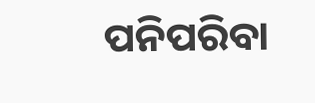ପନିପରିବା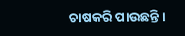ଚାଷକରି ପାଉଛନ୍ତି ।